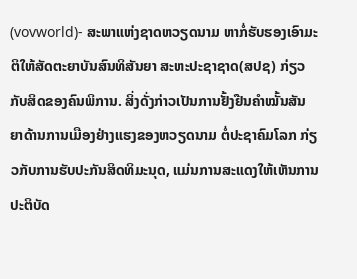(vovworld)- ສະພາແຫ່ງຊາດຫວຽດນາມ ຫາກໍ່ຮັບຮອງເອົາມະຕິໃຫ້ສັດຕະຍາບັນສົນທິສັນຍາ ສະຫະປະຊາຊາດ(ສປຊ) ກ່ຽວກັບສິດຂອງຄົນພິການ. ສິ່ງດັ່ງກ່າວເປັນການຢັ້ງຢືນຄຳໝັ້ນສັນຍາດ້ານການເມືອງຢ່າງແຮງຂອງຫວຽດນາມ ຕໍ່ປະຊາຄົມໂລກ ກ່ຽວກັບການຮັບປະກັນສິດທິມະນຸດ, ແມ່ນການສະແດງໃຫ້ເຫັນການປະຕິບັດ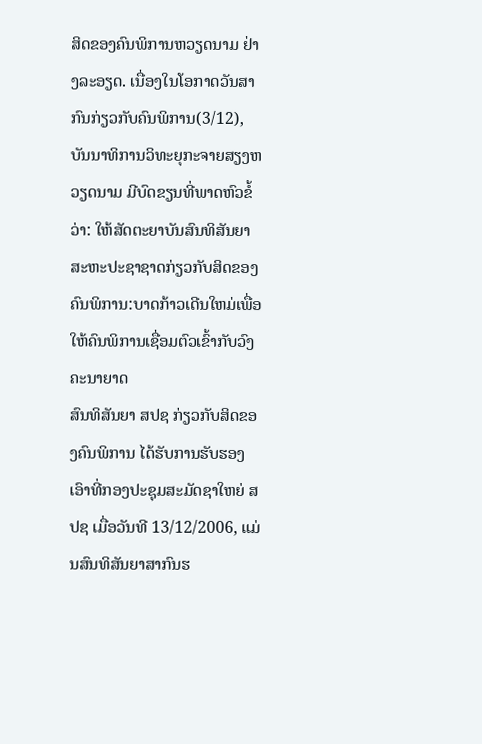ສິດຂອງຄົນພິການຫວຽດນາມ ຢ່າງລະອຽດ. ເນື່ອງໃນໂອກາດວັນສາກົນກ່ຽວກັບຄົນພິການ(3/12), ບັນນາທິການວິທະຍຸກະຈາຍສຽງຫວຽດນາມ ມີບົດຂຽນທີ່ພາດຫົວຂໍ້ວ່າ: ໃຫ້ສັດຕະຍາບັນສົນທິສັນຍາສະຫະປະຊາຊາດກ່ຽວກັບສິດຂອງຄົນພິການ:ບາດກ້າວເດີນໃຫມ່ເພື່ອໃຫ້ຄົນພິການເຊື່ອມຕົວເຂົ້າກັບວົງຄະນາຍາດ
ສົນທິສັນຍາ ສປຊ ກ່ຽວກັບສິດຂອງຄົນພິການ ໄດ້ຮັບການຮັບຮອງເອົາທີ່ກອງປະຊຸມສະມັດຊາໃຫຍ່ ສປຊ ເມື່ອວັນທີ 13/12/2006, ແມ່ນສົນທິສັນຍາສາກົນຮ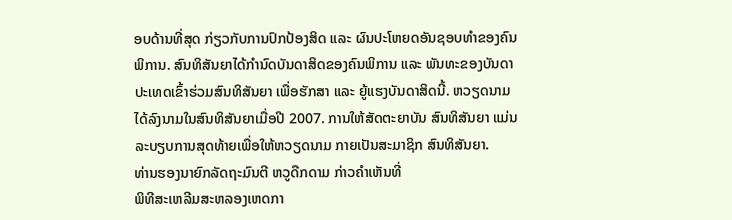ອບດ້ານທີ່ສຸດ ກ່ຽວກັບການປົກປ້ອງສິດ ແລະ ຜົນປະໂຫຍດອັນຊອບທຳຂອງຄົນພິການ. ສົນທິສັນຍາໄດ້ກຳນົດບັນດາສິດຂອງຄົນພິການ ແລະ ພັນທະຂອງບັນດາປະເທດເຂົ້າຮ່ວມສົນທິສັນຍາ ເພື່ອຮັກສາ ແລະ ຍູ້ແຮງບັນດາສິດນີ້. ຫວຽດນາມ ໄດ້ລົງນາມໃນສົນທິສັນຍາເມື່ອປີ 2007. ການໃຫ້ສັດຕະຍາບັນ ສົນທິສັນຍາ ແມ່ນລະບຽບການສຸດທ້າຍເພື່ອໃຫ້ຫວຽດນາມ ກາຍເປັນສະມາຊິກ ສົນທິສັນຍາ.
ທ່ານຮອງນາຍົກລັດຖະມົນຕີ ຫວູດືກດາມ ກ່າວຄຳເຫັນທີ່
ພິທີສະເຫລີມສະຫລອງເຫດກາ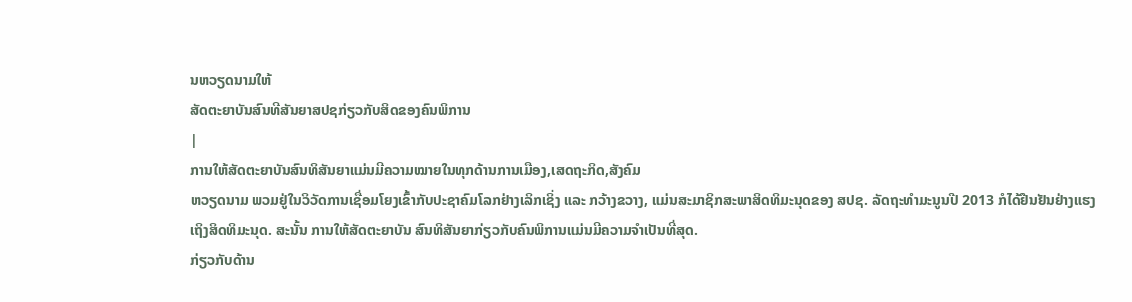ນຫວຽດນາມໃຫ້
ສັດຕະຍາບັນສົນທີສັນຍາສປຊກ່ຽວກັບສິດຂອງຄົນພິການ
|
ການໃຫ້ສັດຕະຍາບັນສົນທິສັນຍາແມ່ນມີຄວາມໝາຍໃນທຸກດ້ານການເມືອງ,ເສດຖະກິດ,ສັງຄົມ
ຫວຽດນາມ ພວມຢູ່ໃນວິວັດການເຊື່ອມໂຍງເຂົ້າກັບປະຊາຄົມໂລກຢ່າງເລິກເຊິ່ງ ແລະ ກວ້າງຂວາງ, ແມ່ນສະມາຊິກສະພາສິດທິມະນຸດຂອງ ສປຊ. ລັດຖະທຳມະນູນປີ 2013 ກໍໄດ້ຢືນຢັນຢ່າງແຮງເຖິງສິດທິມະນຸດ. ສະນັ້ນ ການໃຫ້ສັດຕະຍາບັນ ສົນທິສັນຍາກ່ຽວກັບຄົນພິການແມ່ນມີຄວາມຈຳເປັນທີ່ສຸດ.
ກ່ຽວກັບດ້ານ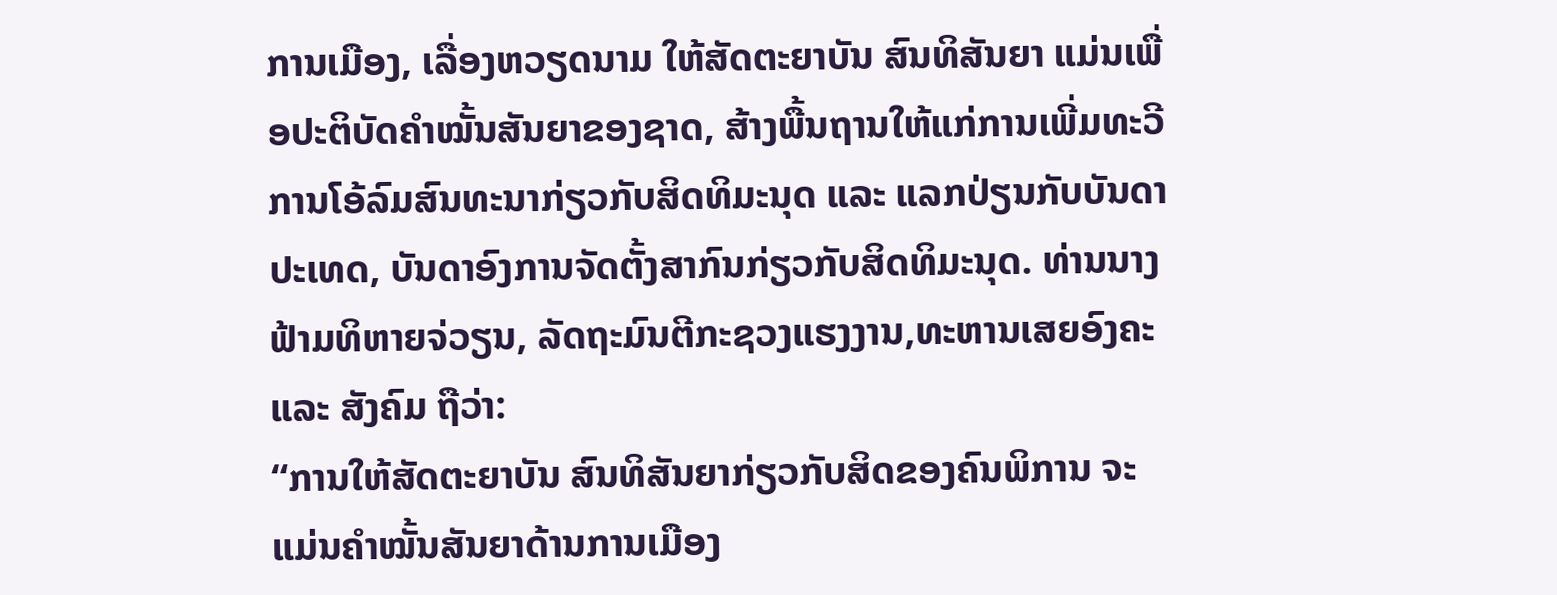ການເມືອງ, ເລື່ອງຫວຽດນາມ ໃຫ້ສັດຕະຍາບັນ ສົນທິສັນຍາ ແມ່ນເພື່ອປະຕິບັດຄຳໝັ້ນສັນຍາຂອງຊາດ, ສ້າງພື້ນຖານໃຫ້ແກ່ການເພີ່ມທະວີການໂອ້ລົມສົນທະນາກ່ຽວກັບສິດທິມະນຸດ ແລະ ແລກປ່ຽນກັບບັນດາປະເທດ, ບັນດາອົງການຈັດຕັ້ງສາກົນກ່ຽວກັບສິດທິມະນຸດ. ທ່ານນາງ ຟ້າມທິຫາຍຈ່ວຽນ, ລັດຖະມົນຕີກະຊວງແຮງງານ,ທະຫານເສຍອົງຄະ ແລະ ສັງຄົມ ຖືວ່າ:
“ການໃຫ້ສັດຕະຍາບັນ ສົນທິສັນຍາກ່ຽວກັບສິດຂອງຄົນພິການ ຈະແມ່ນຄຳໝັ້ນສັນຍາດ້ານການເມືອງ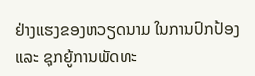ຢ່າງແຮງຂອງຫວຽດນາມ ໃນການປົກປ້ອງ ແລະ ຊຸກຍູ້ການພັດທະ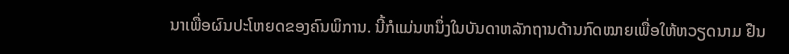ນາເພື່ອຜົນປະໂຫຍດຂອງຄົນພິການ. ນີ້ກໍແມ່ນຫນຶ່ງໃນບັນດາຫລັກຖານດ້ານກົດໝາຍເພື່ອໃຫ້ຫວຽດນາມ ຢືນ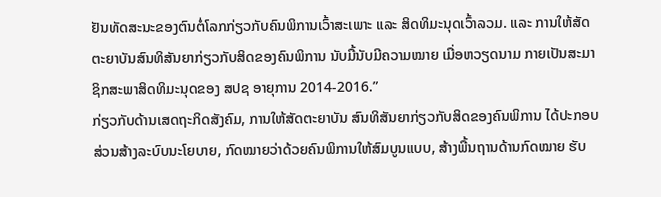ຢັນທັດສະນະຂອງຕົນຕໍ່ໂລກກ່ຽວກັບຄົນພິການເວົ້າສະເພາະ ແລະ ສິດທິມະນຸດເວົ້າລວມ. ແລະ ການໃຫ້ສັດຕະຍາບັນສົນທິສັນຍາກ່ຽວກັບສິດຂອງຄົນພິການ ນັບມື້ນັບມີຄວາມໝາຍ ເມື່ອຫວຽດນາມ ກາຍເປັນສະມາຊິກສະພາສິດທິມະນຸດຂອງ ສປຊ ອາຍຸການ 2014-2016.”
ກ່ຽວກັບດ້ານເສດຖະກິດສັງຄົມ, ການໃຫ້ສັດຕະຍາບັນ ສົນທິສັນຍາກ່ຽວກັບສິດຂອງຄົນພິການ ໄດ້ປະກອບສ່ວນສ້າງລະບົບນະໂຍບາຍ, ກົດໝາຍວ່າດ້ວຍຄົນພິການໃຫ້ສົມບູນແບບ, ສ້າງພື້ນຖານດ້ານກົດໝາຍ ຮັບ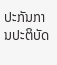ປະກັນການປະຕິບັດ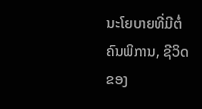ນະໂຍບາຍທີ່ມີຕໍ່ຄົນພິການ, ຊີວິດຂອງ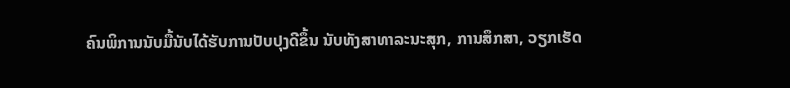ຄົນພິການນັບມື້ນັບໄດ້ຮັບການປັບປຸງດີຂຶ້ນ ນັບທັງສາທາລະນະສຸກ, ການສຶກສາ, ວຽກເຮັດ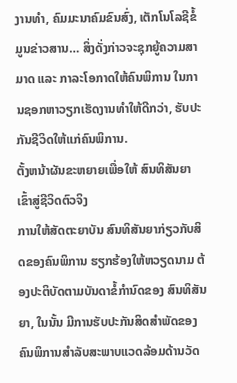ງານທຳ, ຄົມມະນາຄົມຂົນສົ່ງ, ເຕັກໂນໂລຊີຂໍ້ມູນຂ່າວສານ… ສິ່ງດັ່ງກ່າວຈະຊຸກຍູ້ຄວາມສາມາດ ແລະ ກາລະໂອກາດໃຫ້ຄົນພິການ ໃນການຊອກຫາວຽກເຮັດງານທຳໃຫ້ດີກວ່າ, ຮັບປະກັນຊີວິດໃຫ້ແກ່ຄົນພິການ.
ຕັ້ງຫນ້າຜັນຂະຫຍາຍເພື່ອໃຫ້ ສົນທິສັນຍາເຂົ້າສູ່ຊີວິດຕົວຈິງ
ການໃຫ້ສັດຕະຍາບັນ ສົນທິສັນຍາກ່ຽວກັບສິດຂອງຄົນພິການ ຮຽກຮ້ອງໃຫ້ຫວຽດນາມ ຕ້ອງປະຕິບັດຕາມບັນດາຂໍ້ກຳນົດຂອງ ສົນທິສັນຍາ, ໃນນັ້ນ ມີການຮັບປະກັນສິດສຳພັດຂອງຄົນພິການສຳລັບສະພາບແວດລ້ອມດ້ານວັດ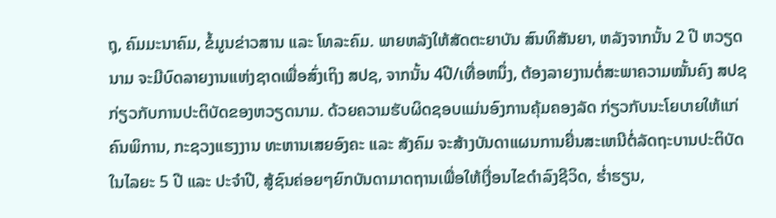ຖຸ, ຄົມມະນາຄົມ, ຂໍ້ມູນຂ່າວສານ ແລະ ໂທລະຄົມ. ພາຍຫລັງໃຫ້ສັດຕະຍາບັນ ສົນທິສັນຍາ, ຫລັງຈາກນັ້ນ 2 ປີ ຫວຽດນາມ ຈະມີບົດລາຍງານແຫ່ງຊາດເພື່ອສົ່ງເຖິງ ສປຊ, ຈາກນັ້ນ 4ປີ/ເທື່ອຫນຶ່ງ, ຕ້ອງລາຍງານຕໍ່ສະພາຄວາມໝັ້ນຄົງ ສປຊ ກ່ຽວກັບການປະຕິບັດຂອງຫວຽດນາມ. ດ້ວຍຄວາມຮັບຜິດຊອບແມ່ນອົງການຄຸ້ມຄອງລັດ ກ່ຽວກັບນະໂຍບາຍໃຫ້ແກ່ຄົນພິການ, ກະຊວງແຮງງານ ທະຫານເສຍອົງຄະ ແລະ ສັງຄົມ ຈະສ້າງບັນດາແຜນການຍື່ນສະເຫນີຕໍ່ລັດຖະບານປະຕິບັດໃນໄລຍະ 5 ປີ ແລະ ປະຈຳປີ, ສູ້ຊົນຄ່ອຍໆຍົກບັນດາມາດຖານເພື່ອໃຫ້ເງື່ອນໄຂດຳລົງຊີວິດ, ຮ່ຳຮຽນ,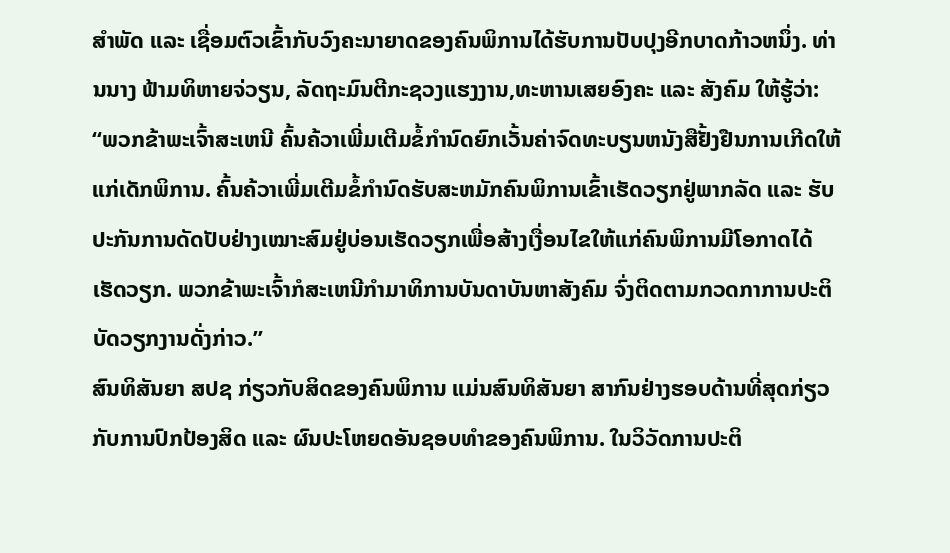ສຳພັດ ແລະ ເຊື່ອມຕົວເຂົ້າກັບວົງຄະນາຍາດຂອງຄົນພິການໄດ້ຮັບການປັບປຸງອີກບາດກ້າວຫນຶ່ງ. ທ່ານນາງ ຟ້າມທິຫາຍຈ່ວຽນ, ລັດຖະມົນຕີກະຊວງແຮງງານ,ທະຫານເສຍອົງຄະ ແລະ ສັງຄົມ ໃຫ້ຮູ້ວ່າ:
“ພວກຂ້າພະເຈົ້າສະເຫນີ ຄົ້ນຄ້ວາເພີ່ມເຕີມຂໍ້ກຳນົດຍົກເວັ້ນຄ່າຈົດທະບຽນຫນັງສືຢັ້ງຢືນການເກີດໃຫ້ແກ່ເດັກພິການ. ຄົ້ນຄ້ວາເພີ່ມເຕີມຂໍ້ກຳນົດຮັບສະຫມັກຄົນພິການເຂົ້າເຮັດວຽກຢູ່ພາກລັດ ແລະ ຮັບປະກັນການດັດປັບຢ່າງເໝາະສົມຢູ່ບ່ອນເຮັດວຽກເພື່ອສ້າງເງື່ອນໄຂໃຫ້ແກ່ຄົນພິການມີໂອກາດໄດ້ເຮັດວຽກ. ພວກຂ້າພະເຈົ້າກໍສະເຫນີກຳມາທິການບັນດາບັນຫາສັງຄົມ ຈົ່ງຕິດຕາມກວດກາການປະຕິບັດວຽກງານດັ່ງກ່າວ.”
ສົນທິສັນຍາ ສປຊ ກ່ຽວກັບສິດຂອງຄົນພິການ ແມ່ນສົນທິສັນຍາ ສາກົນຢ່າງຮອບດ້ານທີ່ສຸດກ່ຽວກັບການປົກປ້ອງສິດ ແລະ ຜົນປະໂຫຍດອັນຊອບທຳຂອງຄົນພິການ. ໃນວິວັດການປະຕິ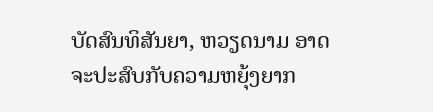ບັດສົນທິສັນຍາ, ຫວຽດນາມ ອາດຈະປະສົບກັບຄວາມຫຍຸ້ງຍາກ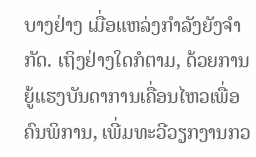ບາງຢ່າງ ເມື່ອແຫລ່ງກຳລັງຍັງຈຳກັດ. ເຖິງຢ່າງໃດກໍຕາມ, ດ້ວຍການຍູ້ແຮງບັນດາການເຄື່ອນໄຫວເພື່ອຄົນພິການ, ເພີ່ມທະວີວຽກງານກວ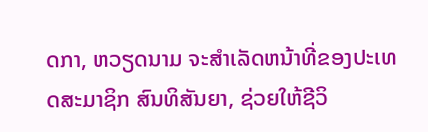ດກາ, ຫວຽດນາມ ຈະສຳເລັດຫນ້າທີ່ຂອງປະເທດສະມາຊິກ ສົນທິສັນຍາ, ຊ່ວຍໃຫ້ຊີວິ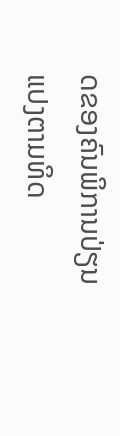ດຂອງຄົນພິການປ່ຽນແປງຕາມທິດ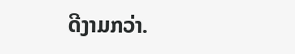ດີງາມກວ່າ.